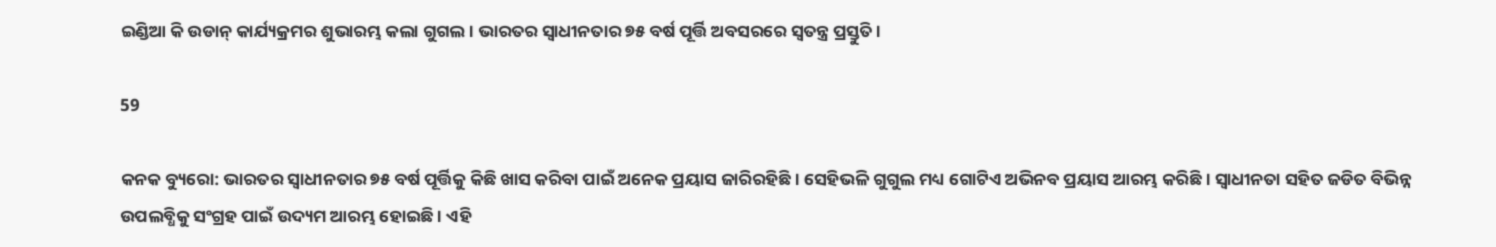ଇଣ୍ଡିଆ କି ଉଡାନ୍ କାର୍ଯ୍ୟକ୍ରମର ଶୁଭାରମ୍ଭ କଲା ଗୁଗଲ। ଭାରତର ସ୍ୱାଧୀନତାର ୭୫ ବର୍ଷ ପୂର୍ତ୍ତି ଅବସରରେ ସ୍ୱତନ୍ତ୍ର ପ୍ରସ୍ତୁତି।

59

କନକ ବ୍ୟୁରୋ: ଭାରତର ସ୍ୱାଧୀନତାର ୭୫ ବର୍ଷ ପୂର୍ତ୍ତିକୁ କିଛି ଖାସ କରିବା ପାଇଁ ଅନେକ ପ୍ରୟାସ ଜାରିରହିଛି । ସେହିଭଳି ଗୁଗୁଲ ମଧ୍ୟ ଗୋଟିଏ ଅଭିନବ ପ୍ରୟାସ ଆରମ୍ଭ କରିଛି । ସ୍ୱାଧୀନତା ସହିତ ଜଡିତ ବିଭିନ୍ନ ଉପଲବ୍ଧିକୁ ସଂଗ୍ରହ ପାଇଁ ଉଦ୍ୟମ ଆରମ୍ଭ ହୋଇଛି । ଏହି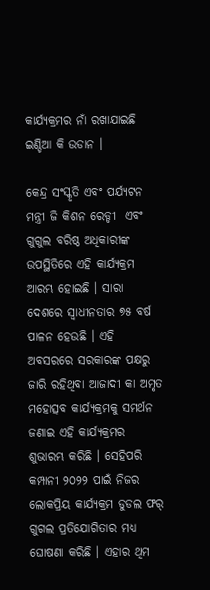କାର୍ଯ୍ୟକ୍ରମର ନାଁ ରଖାଯାଇଛି ଇଣ୍ଡିଆ କି ଉଡାନ ।

କେନ୍ଦ୍ର ସଂସ୍କୃତି ଏବଂ ପର୍ଯ୍ୟଟନ ମନ୍ତ୍ରୀ ଜି କିଶନ ରେଡ୍ଡୀ  ଏବଂ ଗୁଗୁଲ ବରିଷ୍ଠ ଅଧିକାରୀଙ୍କ ଉପସ୍ଥିତିରେ ଏହି କାର୍ଯ୍ୟକ୍ରମ ଆରମ୍ଭ ହୋଇଛି । ସାରା ଦେଶରେ ସ୍ୱାଧୀନତାର ୭୫ ବର୍ଷ ପାଳନ ହେଉଛି । ଏହି ଅବସରରେ ସରକାରଙ୍କ ପକ୍ଷରୁ ଜାରି ରହିଥିବା ଆଜାଦୀ କା ଅମୃତ ମହୋତ୍ସବ କାର୍ଯ୍ୟକ୍ରମକୁ ସମର୍ଥନ ଜଣାଇ ଏହି କାର୍ଯ୍ୟକ୍ରମର ଶୁଭାରମ୍ଭ କରିଛି । ସେହିପରି କମ୍ପାନୀ ୨୦୨୨ ପାଇଁ ନିଜର ଲୋକପ୍ରିୟ କାର୍ଯ୍ୟକ୍ରମ ଡୁଡଲ ଫର୍ ଗୁଗଲ ପ୍ରତିଯୋଗିତାର ମଧ୍ୟ ଘୋଷଣା କରିଛି । ଏହାର ଥିମ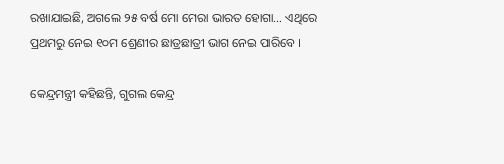ରଖାଯାଇଛି, ଅଗଲେ ୨୫ ବର୍ଷ ମୋ ମେରା ଭାରତ ହୋଗା… ଏଥିରେ ପ୍ରଥମରୁ ନେଇ ୧୦ମ ଶ୍ରେଣୀର ଛାତ୍ରଛାତ୍ରୀ ଭାଗ ନେଇ ପାରିବେ ।

କେନ୍ଦ୍ରମନ୍ତ୍ରୀ କହିଛନ୍ତି, ଗୁଗଲ କେନ୍ଦ୍ର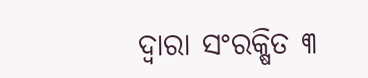ଦ୍ୱାରା ସଂରକ୍ଷିତ ୩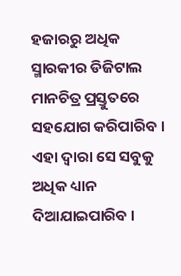ହଜାରରୁ ଅଧିକ ସ୍ମାରକୀର ଡିଜିଟାଲ ମାନଚିତ୍ର ପ୍ରସ୍ତୁତରେ ସହଯୋଗ କରିପାରିବ । ଏହା ଦ୍ୱାରା ସେ ସବୁକୁ ଅଧିକ ଧ୍ୟାନ ଦିଆଯାଇପାରିବ ।